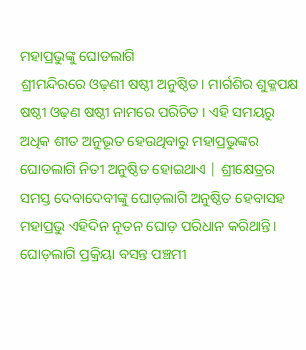ମହାପ୍ରଭୁଙ୍କୁ ଘୋଡଲାଗି
ଶ୍ରୀମନ୍ଦିରରେ ଓଢ଼ଣୀ ଷଷ୍ଠୀ ଅନୁଷ୍ଠିତ। ମାର୍ଗଶିର ଶୁକ୍ଳପକ୍ଷ ଷଷ୍ଠୀ ଓଢ଼ଣ ଷଷ୍ଠୀ ନାମରେ ପରିଚିତ । ଏହି ସମୟରୁ ଅଧିକ ଶୀତ ଅନୁଭୂତ ହେଉଥିବାରୁ ମହାପ୍ରଭୁଙ୍କର ଘୋଡଲାଗି ନିତୀ ଅନୁଷ୍ଠିତ ହୋଇଥାଏ | ଶ୍ରୀକ୍ଷେତ୍ରର ସମସ୍ତ ଦେବାଦେବୀଙ୍କୁ ଘୋଡ଼ଲାଗି ଅନୁଷ୍ଠିତ ହେବାସହ ମହାପ୍ରଭୁ ଏହିଦିନ ନୂତନ ଘୋଡ଼ ପରିଧାନ କରିଥାନ୍ତି। ଘୋଡ଼ଲାଗି ପ୍ରକ୍ରିୟା ବସନ୍ତ ପଞ୍ଚମୀ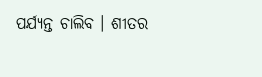ପର୍ଯ୍ୟନ୍ତ ଚାଲିବ । ଶୀତର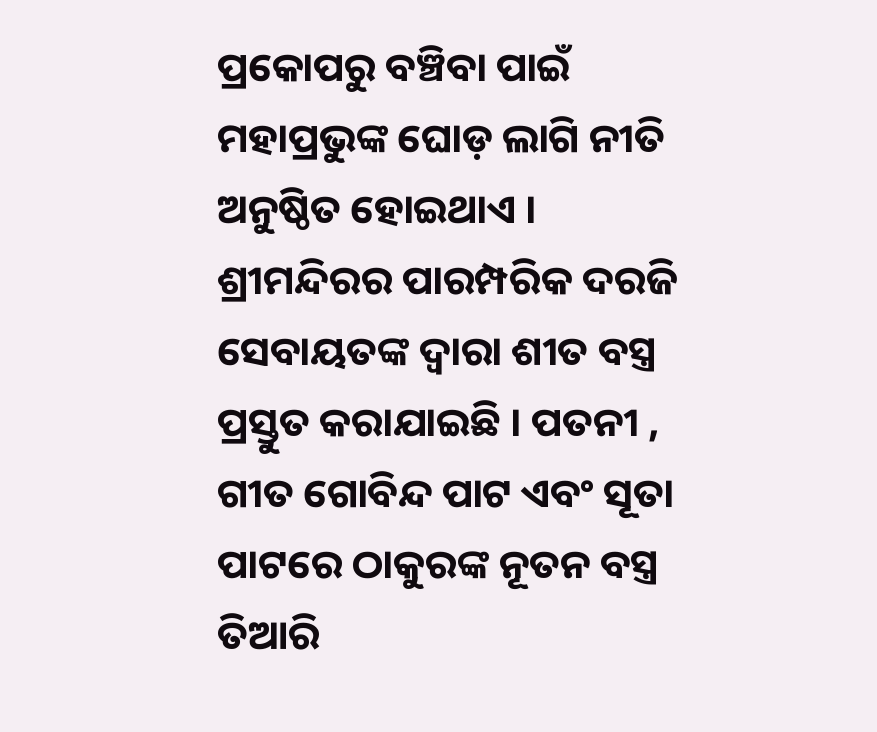ପ୍ରକୋପରୁ ବଞ୍ଚିବା ପାଇଁ ମହାପ୍ରଭୁଙ୍କ ଘୋଡ଼ ଲାଗି ନୀତି ଅନୁଷ୍ଠିତ ହୋଇଥାଏ । ଶ୍ରୀମନ୍ଦିରର ପାରମ୍ପରିକ ଦରଜି ସେବାୟତଙ୍କ ଦ୍ଵାରା ଶୀତ ବସ୍ତ୍ର ପ୍ରସ୍ତୁତ କରାଯାଇଛି । ପତନୀ , ଗୀତ ଗୋବିନ୍ଦ ପାଟ ଏବଂ ସୂତା ପାଟରେ ଠାକୁରଙ୍କ ନୂତନ ବସ୍ତ୍ର ତିଆରି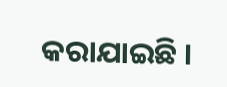କରାଯାଇଛି ।